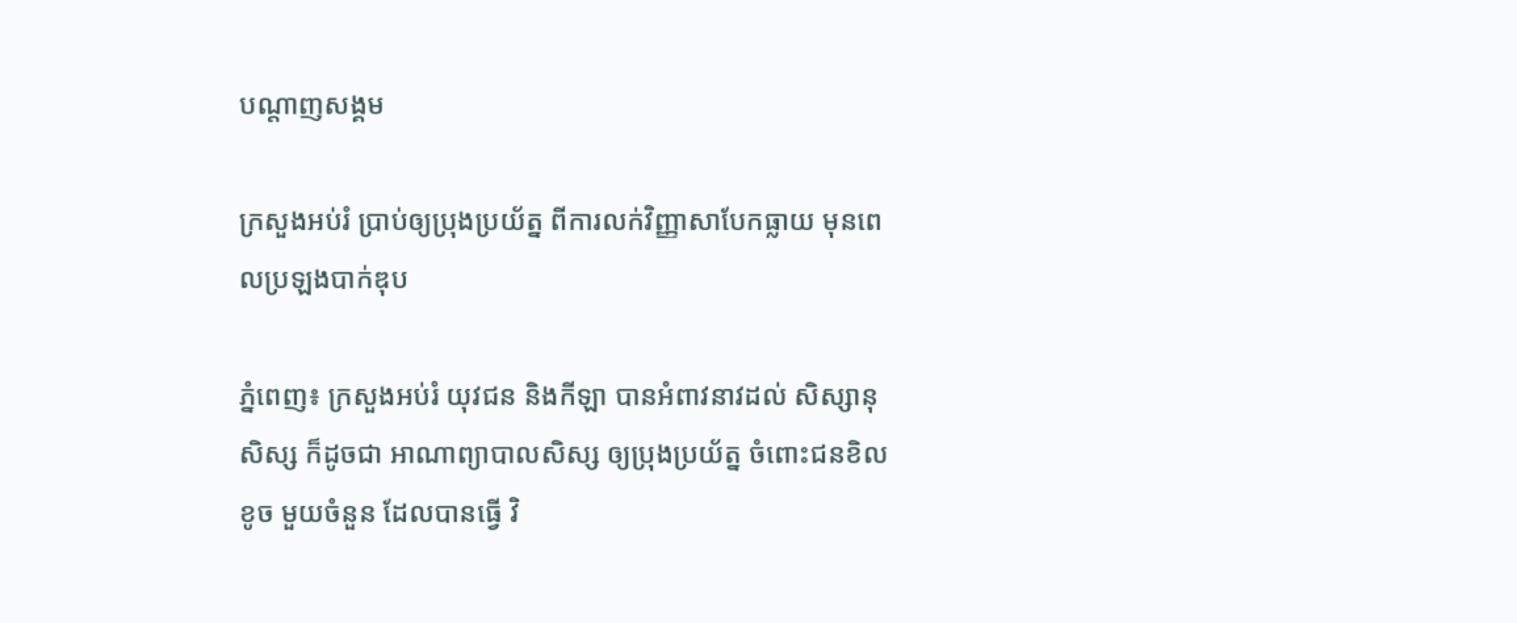បណ្តាញសង្គម

ក្រសួងអប់រំ ប្រាប់ឲ្យប្រុងប្រយ័ត្ន ពីការលក់វិញ្ញាសាបែកធ្លាយ មុនពេលប្រឡងបាក់ឌុប

ភ្នំពេញ៖ ក្រសួងអប់រំ យុវជន និងកីឡា បានអំពាវនាវដល់ សិស្សានុសិស្ស ក៏ដូចជា អាណាព្យាបាលសិស្ស ឲ្យប្រុងប្រយ័ត្ន ចំពោះជនខិលខូច មួយចំនួន ដែលបានធ្វើ វិ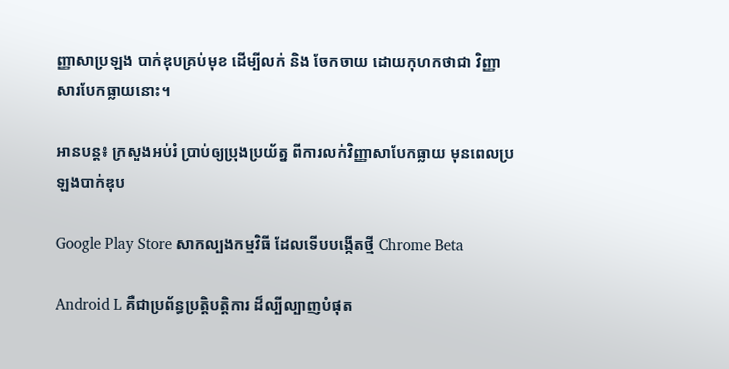ញ្ញាសាប្រឡង បាក់ឌុបគ្រប់មុខ ដើម្បីលក់ និង ចែកចាយ ដោយកុហកថាជា វិញ្ញាសារបែកធ្លាយនោះ។

អានបន្ត៖ ក្រសួងអប់រំ ប្រាប់ឲ្យប្រុងប្រយ័ត្ន ពីការលក់វិញ្ញាសាបែកធ្លាយ មុនពេលប្រឡងបាក់ឌុប

Google Play Store សាកល្បងកម្មវិធី ដែលទើបបង្កើតថ្មី Chrome Beta

Android L គឺជាប្រព័ន្ធប្រត្តិបត្តិការ ដ៏ល្បីល្បាញបំផុត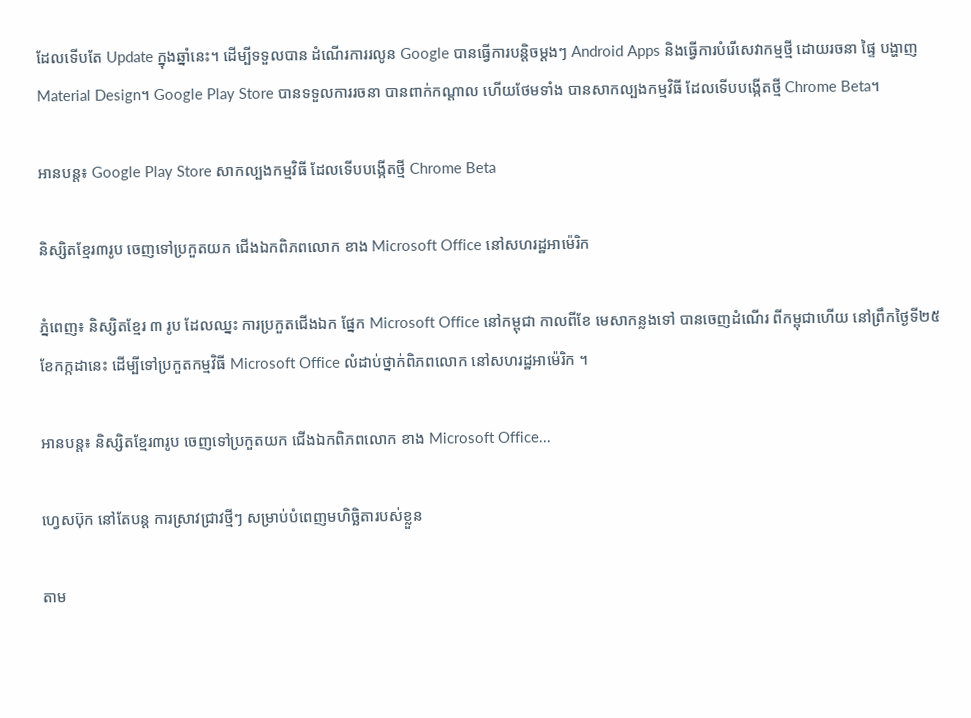ដែលទើបតែ Update ក្នុងឆ្នាំនេះ។ ដើម្បីទទួលបាន ដំណើរការរលូន Google បានធ្វើការបន្តិចម្តងៗ Android Apps និងធ្វើការបំរើសេវាកម្មថ្មី ដោយរចនា ផ្ទៃ បង្ហាញ Material Design។ Google Play Store បានទទួលការរចនា បានពាក់កណ្តាល ហើយថែមទាំង បានសាកល្បងកម្មវិធី ដែលទើបបង្កើតថ្មី Chrome Beta។

អានបន្ត៖ Google Play Store សាកល្បងកម្មវិធី ដែលទើបបង្កើតថ្មី Chrome Beta

និស្សិតខ្មែរ៣រូប ចេញទៅប្រកួតយក ជើងឯកពិភពលោក ខាង Microsoft Office នៅសហរដ្ឋអាម៉េរិក

ភ្នំពេញ៖ និស្សិតខ្មែរ ៣ រូប ដែលឈ្នះ ការប្រកួតជើងឯក ផ្នែក Microsoft Office នៅកម្ពុជា កាលពីខែ មេសាកន្លងទៅ បានចេញដំណើរ ពីកម្ពុជាហើយ នៅព្រឹកថ្ងៃទី២៥ ខែកក្កដានេះ ដើម្បីទៅប្រកួតកម្មវិធី Microsoft Office លំដាប់ថ្នាក់ពិភពលោក នៅសហរដ្ឋអាម៉េរិក ។

អានបន្ត៖ និស្សិតខ្មែរ៣រូប ចេញទៅប្រកួតយក ជើងឯកពិភពលោក ខាង Microsoft Office...

ហ្វេសប៊ុក នៅតែបន្ត ការស្រាវជ្រាវថ្មីៗ សម្រាប់បំពេញមហិច្ឆិតារបស់ខ្លួន

តាម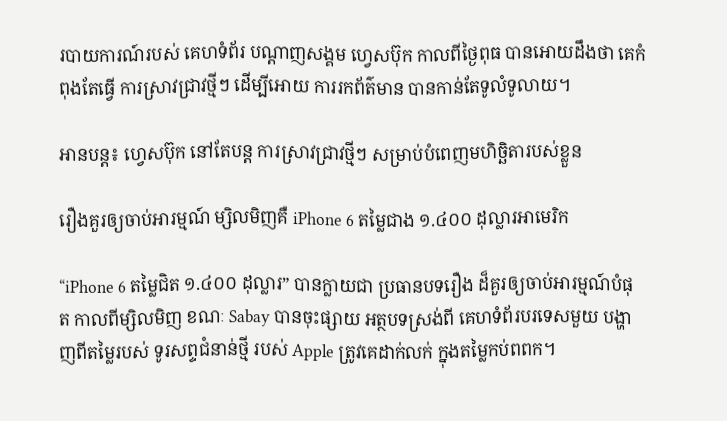របាយការណ៍របស់ គេហទំព័រ បណ្តាញសង្គម ហ្វេសប៊ុក កាលពីថ្ងៃពុធ បានអោយដឹងថា គេកំពុងតែធ្វើ ការស្រាវជ្រាវថ្មីៗ ដើម្បីអោយ ការរកព័ត៌មាន បានកាន់តែទូលំទូលាយ។

អានបន្ត៖ ហ្វេសប៊ុក នៅតែបន្ត ការស្រាវជ្រាវថ្មីៗ សម្រាប់បំពេញមហិច្ឆិតារបស់ខ្លួន

រឿងគួរឲ្យចាប់អារម្មណ៍ ម្សិលមិញគឺ iPhone 6 តម្លៃជាង ១.៤០០ ដុល្លារអាមេរិក

“iPhone 6 តម្លៃជិត ១.៤០០ ដុល្លារ” បានក្លាយជា ប្រធានបទរឿង ដ៏គួរឲ្យចាប់អារម្មណ៍បំផុត កាលពីម្សិលមិញ ខណៈ Sabay បានចុះផ្សាយ អត្ថបទស្រង់ពី គេហទំព័របរទេសមួយ បង្ហាញពីតម្លៃរបស់ ទូរសព្ទជំនាន់ថ្មី របស់ Apple ត្រូវគេដាក់លក់ ក្នុងតម្លៃកប់ពពក។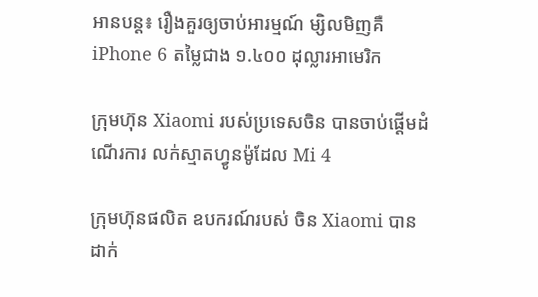អានបន្ត៖ រឿងគួរឲ្យចាប់អារម្មណ៍ ម្សិលមិញគឺ iPhone 6 តម្លៃជាង ១.៤០០ ដុល្លារអាមេរិក

ក្រុមហ៊ុន Xiaomi របស់ប្រទេសចិន បានចាប់ផ្ដើមដំណើរការ លក់ស្មាតហ្វូនម៉ូដែល Mi 4

ក្រុមហ៊ុនផលិត ឧបករណ៍របស់ ចិន Xiaomi បានដាក់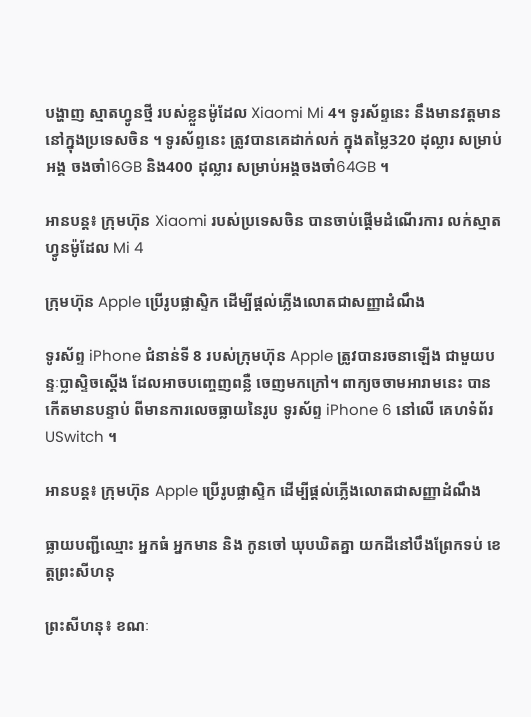បង្ហាញ ស្មាតហ្វូនថ្មី របស់ខ្លួនម៉ូដែល Xiaomi Mi 4។ ទូរស័ព្ទនេះ នឹងមានវត្តមាន នៅក្នុងប្រទេសចិន ។ ទូរស័ព្ទនេះ ត្រូវបានគេដាក់លក់ ក្នុងតម្លៃ320 ដុល្លារ សម្រាប់អង្គ ចងចាំ16GB និង400 ដុល្លារ សម្រាប់អង្គចងចាំ64GB ។

អានបន្ត៖ ក្រុមហ៊ុន Xiaomi របស់ប្រទេសចិន បានចាប់ផ្ដើមដំណើរការ លក់ស្មាតហ្វូនម៉ូដែល Mi 4

ក្រុមហ៊ុន Apple ប្រើរូបផ្លាស្ទិក ដើម្បីផ្តល់ភ្លើងលោតជាសញ្ញាដំណឹង

ទូរស័ព្ទ iPhone ជំនាន់ទី 8 របស់ក្រុមហ៊ុន Apple ត្រូវបានរចនាឡើង ជាមួយបន្ទៈប្លាស្ទិចស្តើង ដែលអាចបញ្ចេញពន្លឺ ចេញមកក្រៅ។ ពាក្យចចាមអារាមនេះ បានកើតមានបន្ទាប់ ពីមានការលេចធ្លាយនៃរូប ទូរស័ព្ទ iPhone 6 នៅលើ គេហទំព័រ USwitch ។

អានបន្ត៖ ក្រុមហ៊ុន Apple ប្រើរូបផ្លាស្ទិក ដើម្បីផ្តល់ភ្លើងលោតជាសញ្ញាដំណឹង

ធ្លាយបញ្ជីឈ្មោះ អ្នកធំ អ្នកមាន និង កូនចៅ ឃុបឃិតគ្នា យកដីនៅបឹងព្រែកទប់ ខេត្តព្រះសីហនុ

ព្រះសីហនុ៖ ខណៈ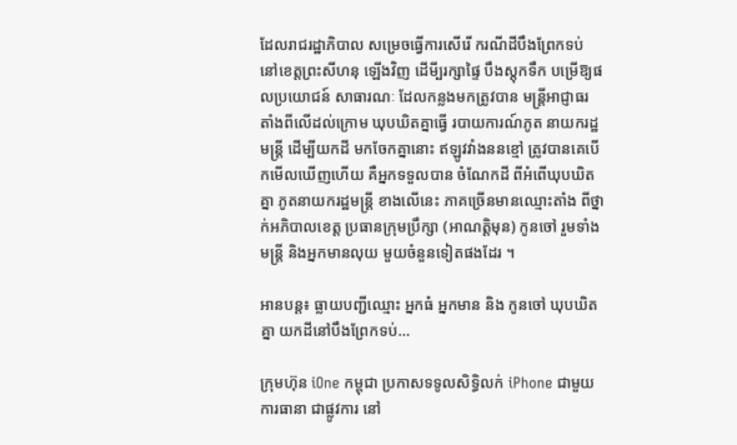ដែលរាជរដ្ឋាភិបាល សម្រេចធ្វើការសើរើ ករណីដីបឹងព្រែកទប់ នៅខេត្ដព្រះសីហនុ ឡើងវិញ ដើមី្បរក្សាផ្ទៃ បឹងស្ដុកទឹក បម្រើឱ្យផលប្រយោជន៍ សាធារណៈ ដែលកន្លងមកត្រូវបាន មន្ដ្រីអាជ្ញាធរ តាំងពីលើដល់ក្រោម ឃុបឃិតគ្នាធ្វើ របាយការណ៍ភូត នាយករដ្ឋមន្ដ្រី ដើម្បីយកដី មកចែកគ្នានោះ ឥឡូវវាំងននខ្មៅ ត្រូវបានគេបើកមើលឃើញហើយ គឺអ្នកទទួលបាន ចំណែកដី ពីអំពើឃុបឃិតគ្នា ភូតនាយករដ្ឋមន្ដ្រី ខាងលើនេះ ភាគច្រើនមានឈ្មោះតាំង ពីថ្នាក់អភិបាលខេត្ដ ប្រធានក្រុមប្រឹក្សា (អាណត្ដិមុន) កូនចៅ រួមទាំងមន្ដ្រី និងអ្នកមានលុយ មួយចំនួនទៀតផងដែរ ។

អានបន្ត៖ ធ្លាយបញ្ជីឈ្មោះ អ្នកធំ អ្នកមាន និង កូនចៅ ឃុបឃិតគ្នា យកដីនៅបឹងព្រែកទប់...

ក្រុមហ៊ុន iOne កម្ពុជា ប្រកាសទទូលសិទ្ធិលក់ iPhone ជាមួយការធានា ជាផ្លូវការ នៅ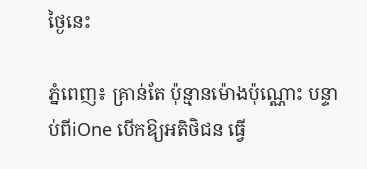ថ្ងៃនេះ

ភ្នំពេញ៖ គ្រាន់តែ ប៉ុន្មានម៉ោងប៉ុណ្ណោះ បន្ទាប់ពីiOne បើកឱ្យអតិថិជន ធ្វើ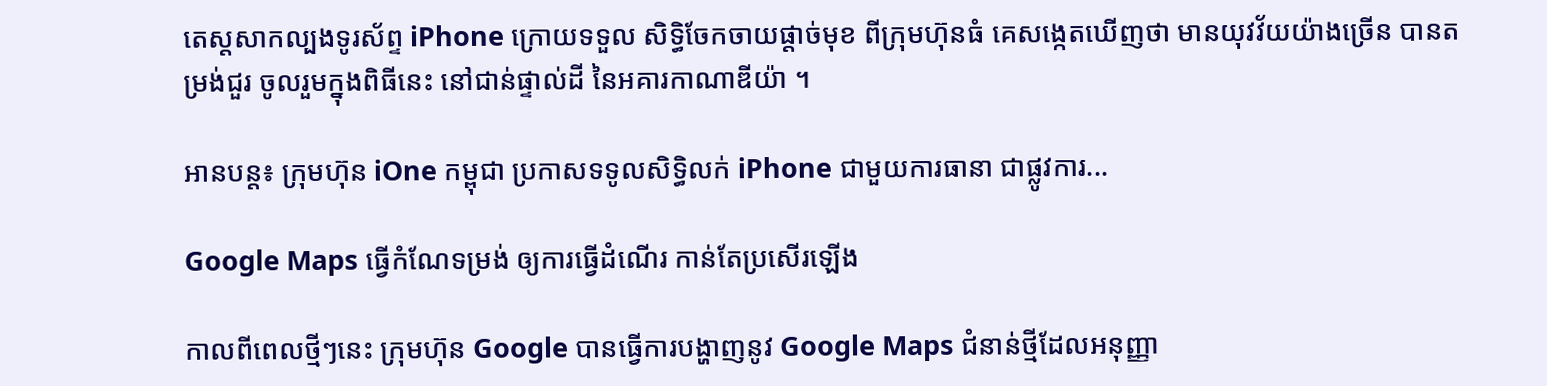តេស្តសាកល្បងទូរស័ព្ទ iPhone ក្រោយទទួល សិទ្ធិចែកចាយផ្តាច់មុខ ពីក្រុមហ៊ុនធំ គេសង្កេតឃើញថា មានយុវវ័យយ៉ាងច្រើន បានតម្រង់ជួរ ចូលរួមក្នុងពិធីនេះ នៅជាន់ផ្ទាល់ដី នៃអគារកាណាឌីយ៉ា ។

អានបន្ត៖ ក្រុមហ៊ុន iOne កម្ពុជា ប្រកាសទទូលសិទ្ធិលក់ iPhone ជាមួយការធានា ជាផ្លូវការ...

Google Maps ធ្វើកំណែទម្រង់ ឲ្យការធ្វើដំណើរ កាន់តែប្រសើរឡើង

កាលពីពេលថ្មីៗនេះ ក្រុមហ៊ុន Google បានធ្វើការបង្ហាញនូវ Google Maps ជំនាន់ថ្មីដែលអនុញ្ញា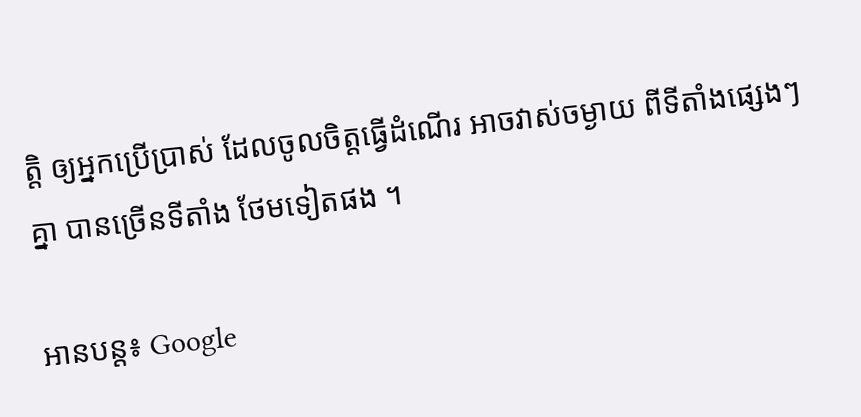ត្តិ ឲ្យអ្នកប្រើប្រាស់ ដែលចូលចិត្តធ្វើដំណើរ អាចវាស់ចម្ងាយ ពីទីតាំងផ្សេងៗគ្នា បានច្រើនទីតាំង ថែមទៀតផង ។

អានបន្ត៖ Google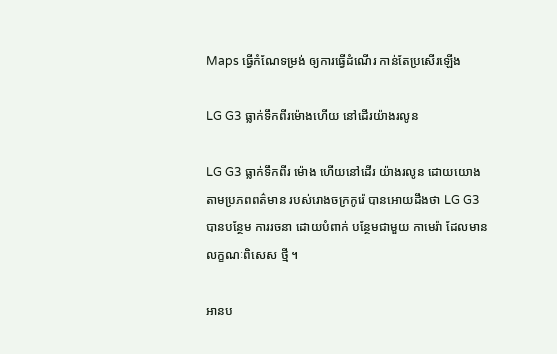Maps ធ្វើកំណែទម្រង់ ឲ្យការធ្វើដំណើរ កាន់តែប្រសើរឡើង

LG G3 ធ្លាក់ទឹកពីរម៉ោងហើយ នៅដើរយ៉ាងរលូន

LG G3 ធ្លាក់ទឹកពីរ ម៉ោង ហើយនៅដើរ យ៉ាងរលូន ដោយយោង តាមប្រភពពត៌មាន របស់រោងចក្រកូរ៉េ បានអោយដឹងថា LG G3 បានបន្ថែម ការរចនា ដោយបំពាក់ បន្ថែមជាមួយ កាមេរ៉ា ដែលមានលក្ខណៈពិសេស ថ្មី ។

អានប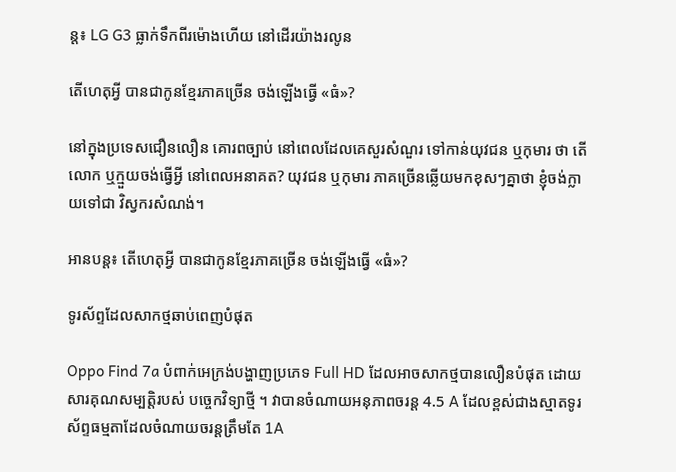ន្ត៖ LG G3 ធ្លាក់ទឹកពីរម៉ោងហើយ នៅដើរយ៉ាងរលូន

តើហេតុអ្វី បានជាកូនខ្មែរភាគច្រើន ចង់ឡើងធ្វើ «ធំ»?

នៅក្នុងប្រទេសជឿនលឿន គោរពច្បាប់ នៅពេលដែលគេសួរសំណួរ ទៅកាន់យុវជន ឬកុមារ ថា តើលោក ឬក្មួយចង់ធ្វើអ្វី នៅពេលអនាគត? យុវជន ឬកុមារ ភាគច្រើនឆ្លើយមកខុសៗគ្នាថា ខ្ញុំចង់ក្លាយទៅជា វិស្វករសំណង់។

អានបន្ត៖ តើហេតុអ្វី បានជាកូនខ្មែរភាគច្រើន ចង់ឡើងធ្វើ «ធំ»?

ទូរស័ព្ទដែលសាកថ្មឆាប់ពេញបំផុត

Oppo Find 7a បំពាក់អេក្រង់បង្ហាញប្រភេទ Full HD ដែលអាចសាកថ្មបានលឿនបំផុត ដោយសារគុណសម្បត្តិរបស់ បច្ចេកវិទ្យាថ្មី ។ វាបានចំណាយអនុភាពចរន្ត 4.5 A ដែលខ្ពស់ជាងស្មាតទូរស័ព្ទធម្មតាដែលចំណាយចរន្តត្រឹមតែ 1A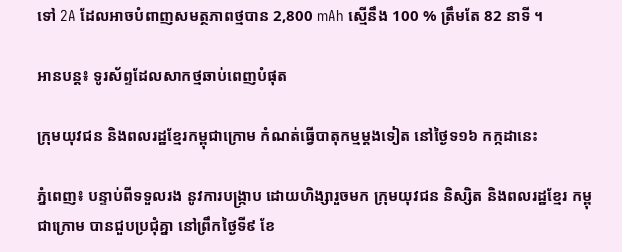ទៅ 2A ដែលអាចបំពាញសមត្ថភាពថ្មបាន 2,800 mAh ស្មើនឹង 100 % ត្រឹមតែ 82 នាទី ។

អានបន្ត៖ ទូរស័ព្ទដែលសាកថ្មឆាប់ពេញបំផុត

ក្រុមយុវជន និងពលរដ្ឋខ្មែរកម្ពុជាក្រោម កំណត់ធ្វើបាតុកម្មម្តងទៀត នៅថ្ងៃទ១៦ កក្កដានេះ

ភ្នំពេញ៖ បន្ទាប់ពីទទួលរង នូវការបង្ក្រាប ដោយហិង្សារួចមក ក្រុមយុវជន និស្សិត និងពលរដ្ឋខ្មែរ កម្ពុជាក្រោម បានជួបប្រជុំគ្នា នៅព្រឹកថ្ងៃទី៩ ខែ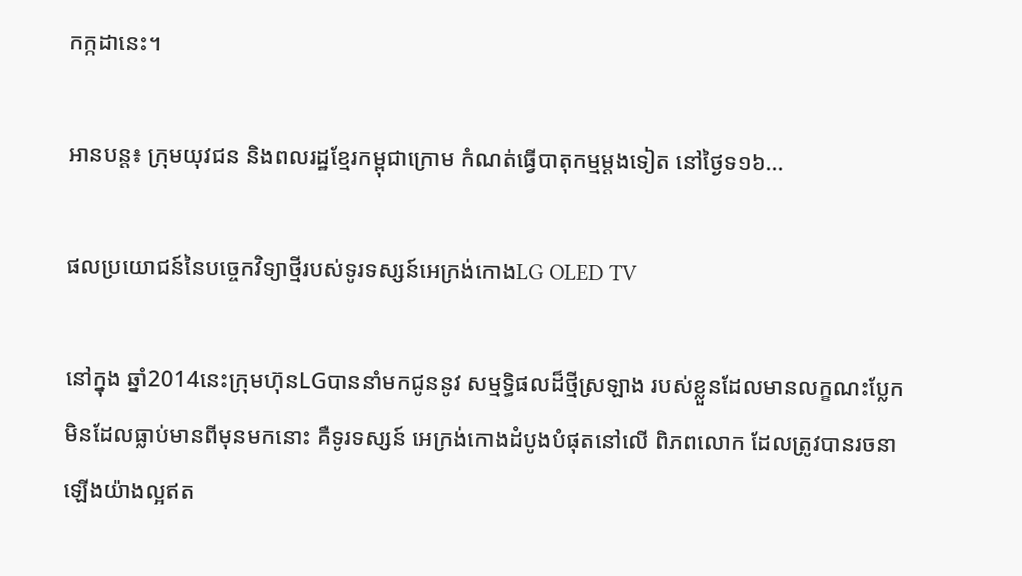កក្កដានេះ។

អានបន្ត៖ ក្រុមយុវជន និងពលរដ្ឋខ្មែរកម្ពុជាក្រោម កំណត់ធ្វើបាតុកម្មម្តងទៀត នៅថ្ងៃទ១៦...

ផលប្រយោជន៍នៃបច្ចេកវិទ្យាថ្មីរបស់ទូរទស្សន៍អេក្រង់កោងLG OLED TV

នៅក្នុង ឆ្នាំ2014នេះក្រុមហ៊ុនLGបាននាំមកជូននូវ សម្មទ្ធិផលដ៏ថ្មីស្រឡាង របស់ខ្លួនដែលមានលក្ខណះប្លែក មិនដែលធ្លាប់មានពីមុនមកនោះ គឺទូរទស្សន៍ អេក្រង់កោងដំបូងបំផុតនៅលើ ពិភពលោក ដែលត្រូវបានរចនាឡើងយ៉ាងល្អឥត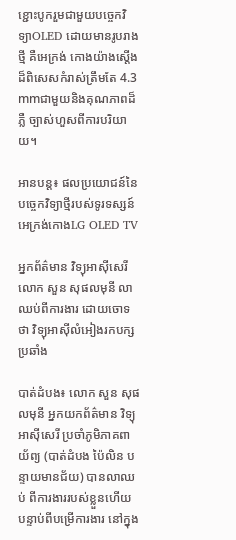ខ្ជោះបូករួមជាមួយបច្ចេកវិទ្យាOLED ដោយមានរូបរាងថ្មី គឺអេក្រង់ កោងយ៉ាងស្តើង ដ៏ពិសេសកំរាស់ត្រឹមតែ 4.3 mmជាមួយនិងគុណភាពដ៏ភ្លឺ ច្បាស់ហួសពីការបរិយាយ។

អានបន្ត៖ ផលប្រយោជន៍នៃបច្ចេកវិទ្យាថ្មីរបស់ទូរទស្សន៍អេក្រង់កោងLG OLED TV

អ្នកព័ត៌មាន វិទ្យុអាស៊ីសេរី លោក សួន សុផលមុនី លាឈប់ពីការងារ ដោយចោទថា វិទ្យុអាស៊ីលំអៀងរកបក្សប្រឆាំង

បាត់ដំបង៖ លោក សួន សុផលមុនី អ្នកយកព័ត៌មាន វិទ្យុអាស៊ីសេរី ប្រចាំភូមិភាគពាយ័ព្យ (បាត់ដំបង ប៉ៃលិន បន្ទាយមានជ័យ) បានលាឈប់ ពីការងាររបស់ខ្លួនហើយ បន្ទាប់ពីបម្រើការងារ នៅក្នុង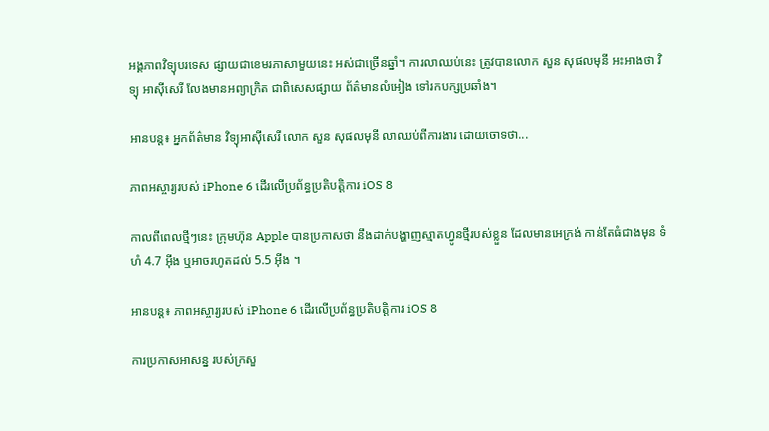អង្គភាពវិទ្យុបរទេស ផ្សាយជាខេមរភាសាមួយនេះ អស់ជាច្រើនឆ្នាំ។ ការលាឈប់នេះ ត្រូវបានលោក សួន សុផលមុនី អះអាងថា វិទ្យុ អាស៊ីសេរី លែងមានអព្យាក្រិត ជាពិសេសផ្សាយ ព័ត៌មានលំអៀង ទៅរកបក្សប្រឆាំង។

អានបន្ត៖ អ្នកព័ត៌មាន វិទ្យុអាស៊ីសេរី លោក សួន សុផលមុនី លាឈប់ពីការងារ ដោយចោទថា...

ភាពអស្ចារ្យរបស់ iPhone 6 ដើរលើប្រព័ន្ធប្រតិបត្តិការ iOS 8

កាលពីពេលថ្មីៗនេះ ក្រុមហ៊ុន Apple បានប្រកាសថា នឹងដាក់បង្ហាញស្មាតហ្វូនថ្មីរបស់ខ្លួន ដែលមានអេក្រង់ កាន់តែធំជាងមុន ទំហំ 4.7 អ៊ីង ឬអាចរហូតដល់ 5.5 អ៊ីង ។

អានបន្ត៖ ភាពអស្ចារ្យរបស់ iPhone 6 ដើរលើប្រព័ន្ធប្រតិបត្តិការ iOS 8

ការប្រកាសអាសន្ន របស់ក្រសួ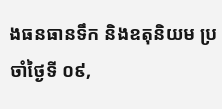ងធនធានទឹក និងឧតុនិយម ប្រចាំថ្ងៃទី ០៩,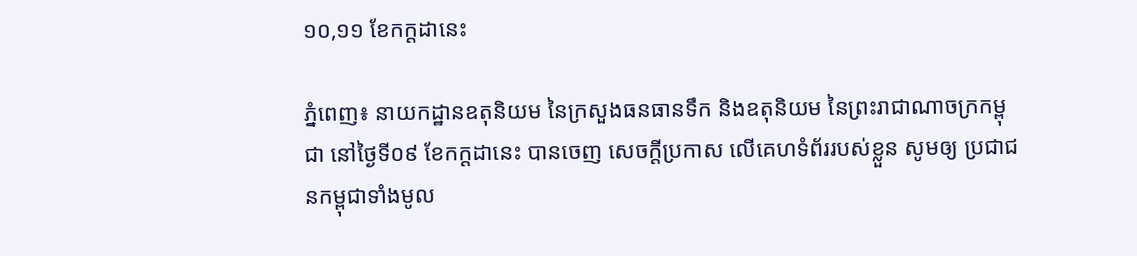១០,១១ ខែកក្ដដានេះ

ភ្នំពេញ៖ នាយកដ្ឋានឧតុនិយម នៃក្រសួងធនធានទឹក និងឧតុនិយម នៃព្រះរាជាណាចក្រកម្ពុជា នៅថ្ងៃទី០៩ ខែកក្តដានេះ បានចេញ សេចក្តីប្រកាស លើគេហទំព័ររបស់ខ្លួន សូមឲ្យ ប្រជាជនកម្ពុជាទាំងមូល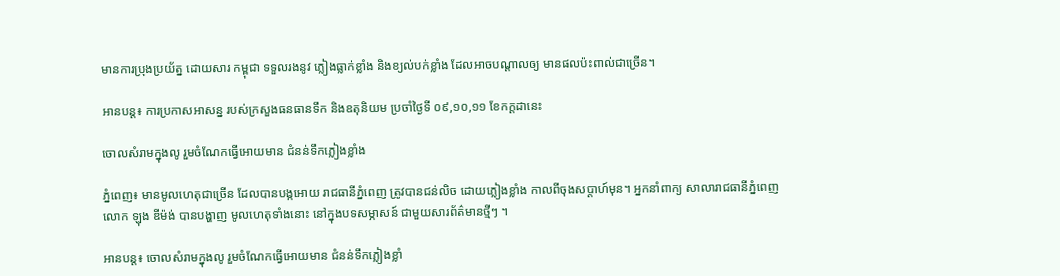មានការប្រុងប្រយ័ត្ន ដោយសារ កម្ពុជា ទទួលរងនូវ ភ្លៀងធ្លាក់ខ្លាំង និងខ្យល់បក់ខ្លាំង ដែលអាចបណ្តាលឲ្យ មានផលប៉ះពាល់ជាច្រើន។

អានបន្ត៖ ការប្រកាសអាសន្ន របស់ក្រសួងធនធានទឹក និងឧតុនិយម ប្រចាំថ្ងៃទី ០៩,១០,១១ ខែកក្ដដានេះ

ចោលសំរាមក្នុងលូ រួមចំណែកធ្វើអោយមាន ជំនន់ទឹកភ្លៀងខ្លាំង

ភ្នំពេញ៖ មានមូលហេតុជាច្រើន ដែលបានបង្កអោយ រាជធានីភ្នំពេញ ត្រូវបានជន់លិច ដោយភ្លៀងខ្លាំង កាលពីចុងសប្តាហ៍មុន។ អ្នកនាំពាក្យ សាលារាជធានីភ្នំពេញ លោក ឡុង ឌីម៉ង់ បានបង្ហាញ មូលហេតុទាំងនោះ នៅក្នុងបទសម្ភាសន៍ ជាមួយសារព័ត៌មានថ្មីៗ ។

អានបន្ត៖ ចោលសំរាមក្នុងលូ រួមចំណែកធ្វើអោយមាន ជំនន់ទឹកភ្លៀងខ្លាំ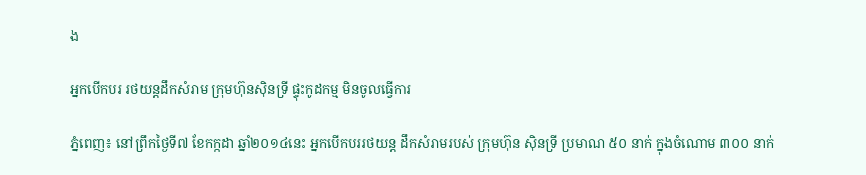ង

អ្នកបើកបរ រថយន្តដឹកសំរាម ក្រុមហ៊ុនស៊ិនទ្រី ផ្ទុះកូដកម្ម មិនចូលធ្វើការ

ភ្នំពេញ៖ នៅព្រឹកថ្ងៃទី៧ ខែកក្កដា ឆ្នាំ២០១៤នេះ អ្នកបើកបររថយន្ត ដឹកសំរាមរបស់ ក្រុមហ៊ុន ស៊ិនទ្រី ប្រមាណ ៥០ នាក់ ក្នុងចំណោម ៣០០ នាក់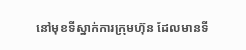នៅមុខទីស្នាក់ការក្រុមហ៊ុន ដែលមានទី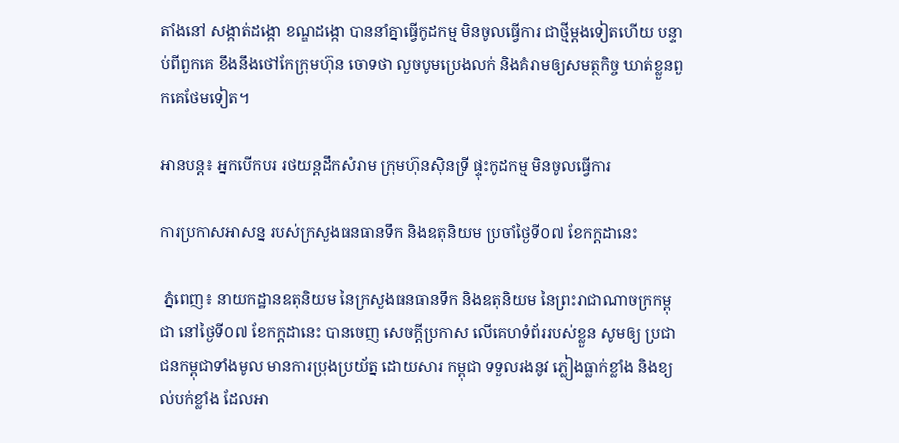តាំងនៅ សង្កាត់ដង្កោ ខណ្ឌដង្កោ បាននាំគ្នាធ្វើកូដកម្ម មិនចូលធ្វើការ ជាថ្មីម្តងទៀតហើយ បន្ទាប់ពីពួកគេ ខឹងនឹងថៅកែក្រុមហ៊ុន ចោទថា លួចបូមប្រេងលក់ និងគំរាមឲ្យសមត្ថកិច្ច ឃាត់ខ្លួនពួកគេថែមទៀត។

អានបន្ត៖ អ្នកបើកបរ រថយន្តដឹកសំរាម ក្រុមហ៊ុនស៊ិនទ្រី ផ្ទុះកូដកម្ម មិនចូលធ្វើការ

ការប្រកាសអាសន្ន របស់ក្រសួងធនធានទឹក និងឧតុនិយម ប្រចាំថ្ងៃទី០៧ ខែកក្ដដានេះ

 ភ្នំពេញ៖ នាយកដ្ឋានឧតុនិយម នៃក្រសួងធនធានទឹក និងឧតុនិយម នៃព្រះរាជាណាចក្រកម្ពុជា នៅថ្ងៃទី០៧ ខែកក្តដានេះ បានចេញ សេចក្តីប្រកាស លើគេហទំព័ររបស់ខ្លួន សូមឲ្យ ប្រជាជនកម្ពុជាទាំងមូល មានការប្រុងប្រយ័ត្ន ដោយសារ កម្ពុជា ទទួលរងនូវ ភ្លៀងធ្លាក់ខ្លាំង និងខ្យល់បក់ខ្លាំង ដែលអា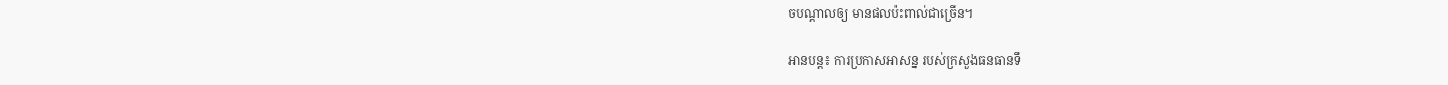ចបណ្តាលឲ្យ មានផលប៉ះពាល់ជាច្រើន។

អានបន្ត៖ ការប្រកាសអាសន្ន របស់ក្រសួងធនធានទឹ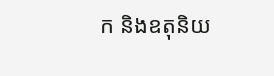ក និងឧតុនិយ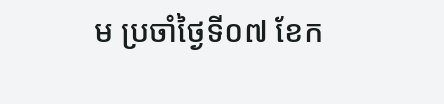ម ប្រចាំថ្ងៃទី០៧ ខែក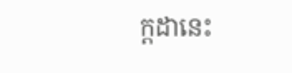ក្ដដានេះ